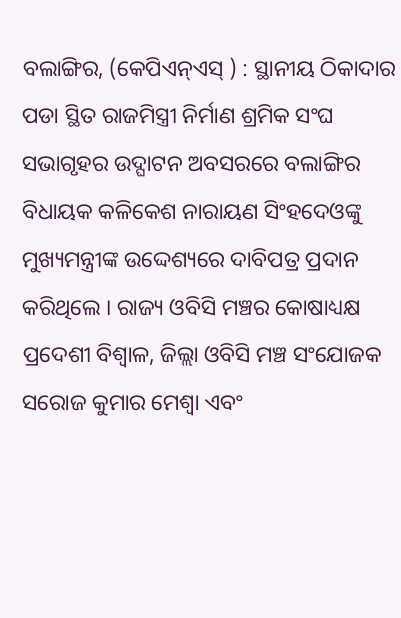ବଲାଙ୍ଗିର, (କେପିଏନ୍ଏସ୍ ) : ସ୍ଥାନୀୟ ଠିକାଦାର ପଡା ସ୍ଥିତ ରାଜମିସ୍ତ୍ରୀ ନିର୍ମାଣ ଶ୍ରମିକ ସଂଘ ସଭାଗୃହର ଉଦ୍ଘାଟନ ଅବସରରେ ବଲାଙ୍ଗିର ବିଧାୟକ କଳିକେଶ ନାରାୟଣ ସିଂହଦେଓଙ୍କୁ ମୁଖ୍ୟମନ୍ତ୍ରୀଙ୍କ ଉଦ୍ଦେଶ୍ୟରେ ଦାବିପତ୍ର ପ୍ରଦାନ କରିଥିଲେ । ରାଜ୍ୟ ଓବିସି ମଞ୍ଚର କୋଷାଧ୍ୟକ୍ଷ ପ୍ରଦେଶୀ ବିଶ୍ଵାଳ, ଜିଲ୍ଲା ଓବିସି ମଞ୍ଚ ସଂଯୋଜକ ସରୋଜ କୁମାର ମେଶ୍ଵା ଏବଂ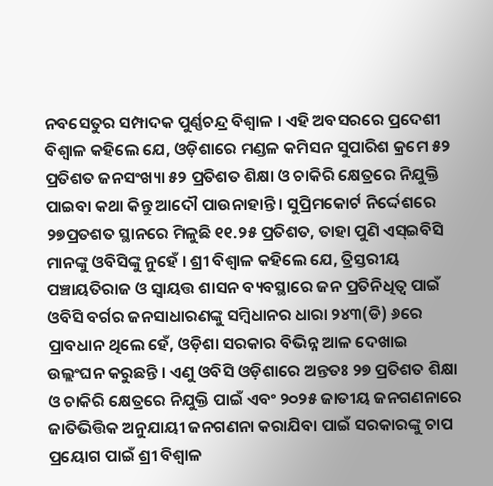ନବସେତୁର ସମ୍ପାଦକ ପୁର୍ଣ୍ଣଚନ୍ଦ୍ର ବିଶ୍ଵାଳ । ଏହି ଅବସରରେ ପ୍ରଦେଶୀ ବିଶ୍ୱାଳ କହିଲେ ଯେ, ଓଡ଼ିଶାରେ ମଣ୍ଡଳ କମିସନ ସୁପାରିଶ କ୍ରମେ ୫୨ ପ୍ରତିଶତ ଜନସଂଖ୍ୟା ୫୨ ପ୍ରତିଶତ ଶିକ୍ଷା ଓ ଚାକିରି କ୍ଷେତ୍ରରେ ନିଯୁକ୍ତି ପାଇବା କଥା କିନ୍ତୁ ଆଦୌ ପାଉନାହାନ୍ତି । ସୁପ୍ରିମକୋର୍ଟ ନିର୍ଦ୍ଦେଶରେ ୨୭ପ୍ରତଶତ ସ୍ଥାନରେ ମିଳୁଛି ୧୧.୨୫ ପ୍ରତିଶତ, ତାହା ପୁଣି ଏସ୍ଇବିସି ମାନଙ୍କୁ ଓବିସିଙ୍କୁ ନୁହେଁ । ଶ୍ରୀ ବିଶ୍ଵାଳ କହିଲେ ଯେ, ତ୍ରିସ୍ତରୀୟ ପଞ୍ଚାୟତିରାଜ ଓ ସ୍ୱାୟତ୍ତ ଶାସନ ବ୍ୟବସ୍ଥାରେ ଜନ ପ୍ରତିନିଧିତ୍ଵ ପାଇଁ ଓବିସି ବର୍ଗର ଜନସାଧାରଣଙ୍କୁ ସମ୍ବିଧାନର ଧାରା ୨୪୩(ଡି) ୬ରେ ପ୍ରାବଧାନ ଥିଲେ ହେଁ, ଓଡ଼ିଶା ସରକାର ବିଭିନ୍ନ ଆଳ ଦେଖାଇ ଉଲ୍ଲଂଘନ କରୁଛନ୍ତି । ଏଣୁ ଓବିସି ଓଡ଼ିଶାରେ ଅନ୍ତତଃ ୨୭ ପ୍ରତିଶତ ଶିକ୍ଷା ଓ ଚାକିରି କ୍ଷେତ୍ରରେ ନିଯୁକ୍ତି ପାଇଁ ଏବଂ ୨୦୨୫ ଜାତୀୟ ଜନଗଣନାରେ ଜାତିଭିତ୍ତିକ ଅନୁଯାୟୀ ଜନଗଣନା କରାଯିବା ପାଇଁ ସରକାରଙ୍କୁ ଚାପ ପ୍ରୟୋଗ ପାଇଁ ଶ୍ରୀ ବିଶ୍ଵାଳ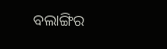ବଲାଙ୍ଗିର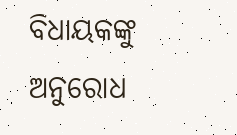ବିଧାୟକଙ୍କୁ ଅନୁରୋଧ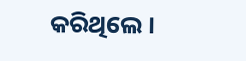କରିଥିଲେ ।